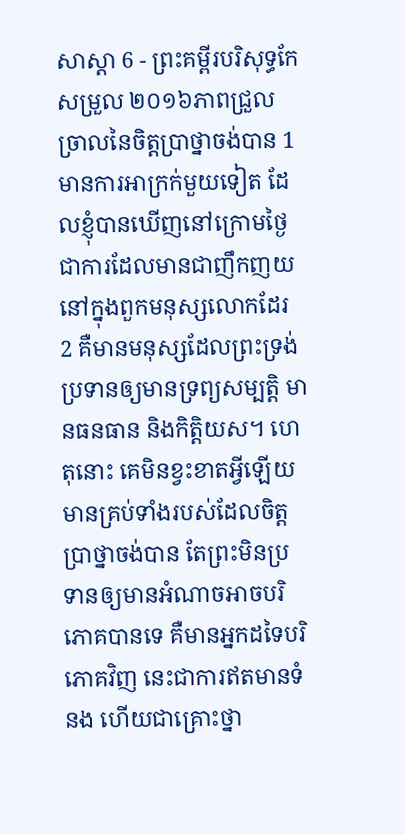សាស្តា 6 - ព្រះគម្ពីរបរិសុទ្ធកែសម្រួល ២០១៦ភាពជ្រួលច្រាលនៃចិត្តប្រាថ្នាចង់បាន 1 មានការអាក្រក់មួយទៀត ដែលខ្ញុំបានឃើញនៅក្រោមថ្ងៃ ជាការដែលមានជាញឹកញយនៅក្នុងពួកមនុស្សលោកដែរ 2 គឺមានមនុស្សដែលព្រះទ្រង់ប្រទានឲ្យមានទ្រព្យសម្បត្តិ មានធនធាន និងកិត្តិយស។ ហេតុនោះ គេមិនខ្វះខាតអ្វីឡើយ មានគ្រប់ទាំងរបស់ដែលចិត្តប្រាថ្នាចង់បាន តែព្រះមិនប្រទានឲ្យមានអំណាចអាចបរិភោគបានទេ គឺមានអ្នកដទៃបរិភោគវិញ នេះជាការឥតមានទំនង ហើយជាគ្រោះថ្នា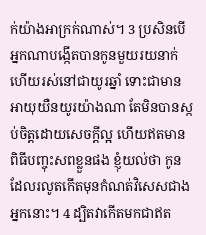ក់យ៉ាងអាក្រក់ណាស់។ 3 ប្រសិនបើអ្នកណាបង្កើតបានកូនមួយរយនាក់ ហើយរស់នៅជាយូរឆ្នាំ ទោះជាមានអាយុយឺនយូរយ៉ាងណា តែមិនបានស្កប់ចិត្តដោយសេចក្ដីល្អ ហើយឥតមានពិធីបញ្ចុះសពខ្លួនផង ខ្ញុំយល់ថា កូនដែលរលូតកើតមុនកំណត់វិសេសជាងអ្នកនោះ។ 4 ដ្បិតវាកើតមកជាឥត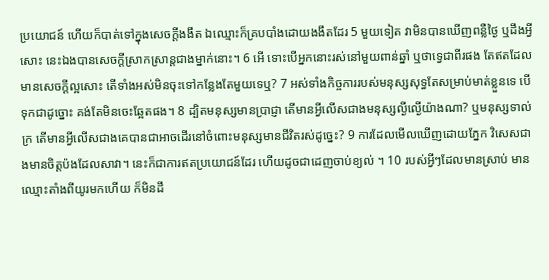ប្រយោជន៍ ហើយក៏បាត់ទៅក្នុងសេចក្ដីងងឹត ឯឈ្មោះក៏គ្របបាំងដោយងងឹតដែរ 5 មួយទៀត វាមិនបានឃើញពន្លឺថ្ងៃ ឬដឹងអ្វីសោះ នេះឯងបានសេចក្ដីស្រាកស្រាន្តជាងម្នាក់នោះ។ 6 អើ ទោះបើអ្នកនោះរស់នៅមួយពាន់ឆ្នាំ ឬថាទ្វេជាពីរផង តែឥតដែលមានសេចក្ដីល្អសោះ តើទាំងអស់មិនចុះទៅកន្លែងតែមួយទេឬ? 7 អស់ទាំងកិច្ចការរបស់មនុស្សសុទ្ធតែសម្រាប់មាត់ខ្លួនទេ បើទុកជាដូច្នោះ គង់តែមិនចេះឆ្អែតផង។ 8 ដ្បិតមនុស្សមានប្រាជ្ញា តើមានអ្វីលើសជាងមនុស្សល្ងីល្ងើយ៉ាងណា? ឬមនុស្សទាល់ក្រ តើមានអ្វីលើសជាងគេបានជាអាចដើរនៅចំពោះមនុស្សមានជីវិតរស់ដូច្នេះ? 9 ការដែលមើលឃើញដោយភ្នែក វិសេសជាងមានចិត្តប៉ងដែលសាវា។ នេះក៏ជាការឥតប្រយោជន៍ដែរ ហើយដូចជាដេញចាប់ខ្យល់ ។ 10 របស់អ្វីៗដែលមានស្រាប់ មានឈ្មោះតាំងពីយូរមកហើយ ក៏មិនដឹ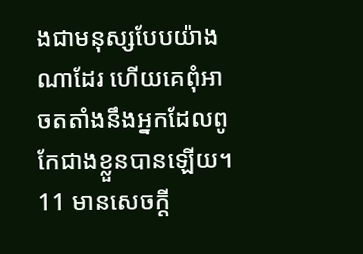ងជាមនុស្សបែបយ៉ាងណាដែរ ហើយគេពុំអាចតតាំងនឹងអ្នកដែលពូកែជាងខ្លួនបានឡើយ។ 11 មានសេចក្ដី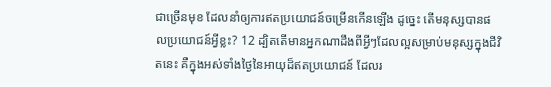ជាច្រើនមុខ ដែលនាំឲ្យការឥតប្រយោជន៍ចម្រើនកើនឡើង ដូច្នេះ តើមនុស្សបានផលប្រយោជន៍អ្វីខ្លះ? 12 ដ្បិតតើមានអ្នកណាដឹងពីអ្វីៗដែលល្អសម្រាប់មនុស្សក្នុងជីវិតនេះ គឺក្នុងអស់ទាំងថ្ងៃនៃអាយុដ៏ឥតប្រយោជន៍ ដែលរ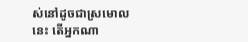ស់នៅដូចជាស្រមោលនេះ តើអ្នកណា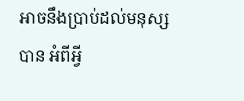អាចនឹងប្រាប់ដល់មនុស្សបាន អំពីអ្វី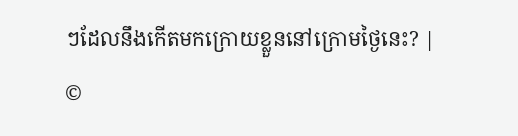ៗដែលនឹងកើតមកក្រោយខ្លួននៅក្រោមថ្ងៃនេះ? |
©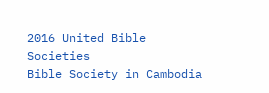2016 United Bible Societies
Bible Society in Cambodia